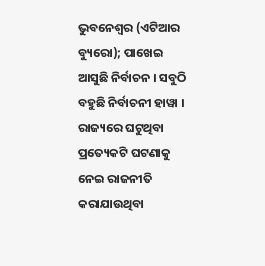ଭୁବନେଶ୍ୱର (ଏଟିଆର ବ୍ୟୁରୋ); ପାଖେଇ ଆସୁଛି ନିର୍ବାଚନ । ସବୁଠି ବହୁଛି ନିର୍ବାଚନୀ ହାୱା । ରାଜ୍ୟରେ ଘଟୁଥିବା ପ୍ରତ୍ୟେକଟି ଘଟଣାକୁ ନେଇ ରାଜନୀତି କରାଯାଉଥିବା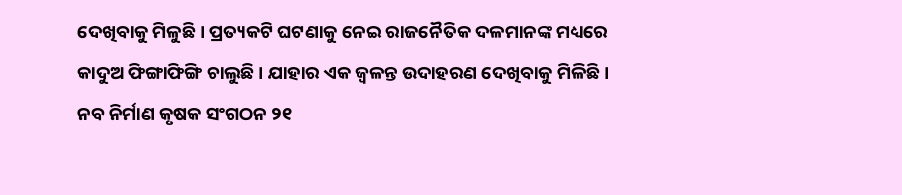ଦେଖିବାକୁ ମିଳୁଛି । ପ୍ରତ୍ୟକଟି ଘଟଣାକୁ ନେଇ ରାଜନୈତିକ ଦଳମାନଙ୍କ ମଧ୍ୟରେ କାଦୁଅ ଫିଙ୍ଗାଫିଙ୍ଗି ଚାଲୁଛି । ଯାହାର ଏକ ଜ୍ୱଳନ୍ତ ଉଦାହରଣ ଦେଖିବାକୁ ମିଳିଛି । ନବ ନିର୍ମାଣ କୃଷକ ସଂଗଠନ ୨୧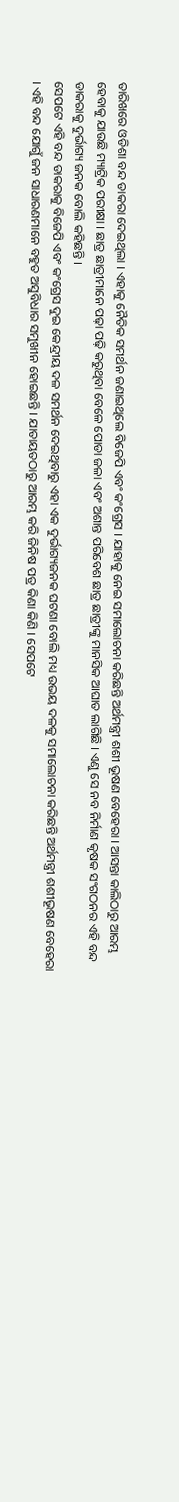ତାରିଖରେ ଓଡିଶା ବନ୍ଦ ଡାକରା ଦେଇଥିଲା । ଏହାକୁ ନୈତିକ ସମର୍ଥନ ଜଣାଇଥିଲେ ବିଜେପି ଏବଂ କଂଗ୍ରେସ । ଯାହାକୁ ନେଇ ସମାଲୋଚନା କରିଛନ୍ତି ଅର୍ଥମନ୍ତ୍ରୀ ଶଶୀ ଭୂଷଣ ବେହେରା । ଆସନ୍ତା କାଲିଠାରୁ ଆରମ୍ଭ ହେବାକୁ ଯାଉଛି ମ୍ୟାଟ୍ରିକ ପରୀକ୍ଷା । ଛାତ୍ର ଛାତ୍ରୀମାନେ ପଢ଼ା ପଢ଼ି କରୁଥିବା ବେଳେ ପୋଡା ଜଳା ଏବଂ ଅଶାନ୍ତ ପରିବେଶ ଛାତ୍ର ଛାତ୍ରୀଙ୍କୁ ମାନସିକ ଆଘାତ ଲାଗିଛି । ଏଣୁ ସେ ନବ ନିର୍ମାଣ କୃଷକ ସଂଗଠନର ଏହି ବନ୍ଦ ଡାକରାକୁ ଦୁର୍ଭାଗ୍ୟ ଜନକ ବୋଲି କହିଛନ୍ତି ।
ସେପଟେ ଏହି ବନ୍ଦ ଡାକରାକୁ ବିଜେପି ଏବଂ କଂଗ୍ରେସ ଦୁଇ କେନ୍ଦ୍ରୀୟ ଦଳ ସମର୍ଥନ ଦେଇଥିବାରୁ ଏହା ଏକ ଦୁର୍ଭାଗ୍ୟଜନକ ଘଟଣା ବୋଲି ମଧ୍ୟ ଉଭୟ ଦଳକୁ ସମାଲୋଚନା କରିଛନ୍ତି ଅର୍ଥମନ୍ତ୍ରୀ ଶଶୀଭୂଷଣ ବେହେରା । ଏହି ବନ୍ଦ ଯୋଗୁଁ ଜନ ସାଧାରଣମାନେ ବହୁତ ଅସୁବିଧାର ସମୁଖୀନ ହୋଇଛନ୍ତି । ଯାତାୟତଠାରୁ ଆରମ୍ଭ କରି ଜିନିଷ ପତ୍ର କିଣା କିଣି । ସେପଟେ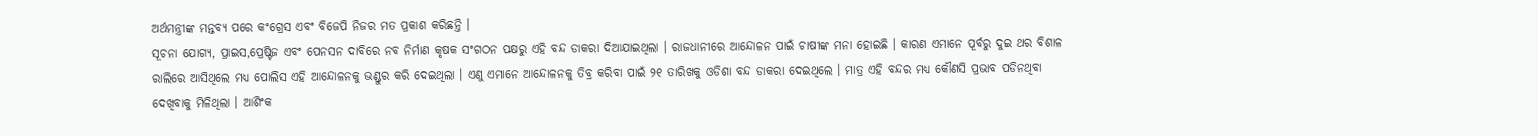ଅର୍ଥମନ୍ତ୍ରୀଙ୍କ ମନ୍ତବ୍ୟ ପରେ କଂଗ୍ରେସ ଏବଂ ବିଜେପି ନିଜର ମତ ପ୍ରକାଶ କରିଛନ୍ତି ।
ସୂଚନା ଯୋଗ୍ୟ, ପ୍ରାଇସ,ପ୍ରେଷ୍ଟିଜ ଏବଂ ପେନସନ ଦାବିରେ ନବ ନିର୍ମାଣ କୃଷକ ସଂଗଠନ ପକ୍ଷରୁ ଏହି ବନ୍ଦ ଡାକରା ଦିଆଯାଇଥିଲା । ରାଜଧାନୀରେ ଆନ୍ଦୋଳନ ପାଇଁ ଚାଷୀଙ୍କ ମନା ହୋଇଛି । କାରଣ ଏମାନେ ପୂର୍ବରୁ ଦୁଇ ଥର ବିଶାଳ ରାଲିରେ ଆସିଥିଲେ ମଧ୍ୟ ପୋଲିସ ଏହି ଆନ୍ଦୋଳନକୁ ଭଣ୍ଡୁର କରି ଦେଇଥିଲା । ଏଣୁ ଏମାନେ ଆନ୍ଦୋଳନକୁ ତିବ୍ର କରିବା ପାଇଁ ୨୧ ତାରିଖକୁ ଓଡିଶା ବନ୍ଦ ଡାକରା ଦେଇଥିଲେ । ମାତ୍ର ଏହି ବନ୍ଦର ମଧ୍ୟ କୌଣସି ପ୍ରଭାବ ପଡିନଥିବା ଦେଖିବାକୁ ମିଳିଥିଲା । ଆଶିଂକ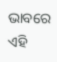ଭାବରେ ଏହି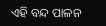ଏହି ବନ୍ଦ ପାଳନ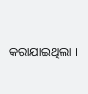କରାଯାଇଥିଲା ।